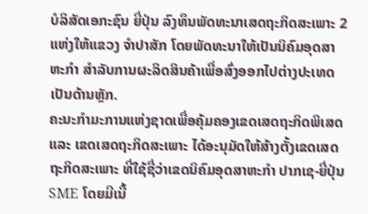ບໍລິສັດເອກະຊົນ ຍີ່ປຸ່ນ ລົງທຶນພັດທະນາເສດຖະກິດສະເພາະ 2 ແຫ່ງໃຫ້ແຂວງ ຈຳປາສັກ ໂດຍພັດທະນາໃຫ້ເປັນນິຄົມອຸດສາຫະກຳ ສຳລັບການຜະລິດສິນຄ້າເພື່ອສົ່ງອອກໄປຕ່າງປະເທດເປັນດ້ານຫຼັກ.
ຄະນະກຳມະການແຫ່ງຊາດເພື່ອຄຸ້ມຄອງເຂດເສດຖະກິດພິເສດ ແລະ ເຂດເສດຖະກິດສະເພາະ ໄດ້ອະນຸມັດໃຫ້ສ້າງຕັ້ງເຂດເສດຖະກິດສະເພາະ ທີ່ໃຊ້ຊື່ວ່າເຂດນິຄົມອຸດສາຫະກຳ ປາກເຊ-ຍີ່ປຸ່ນ SME ໂດຍມີເນື້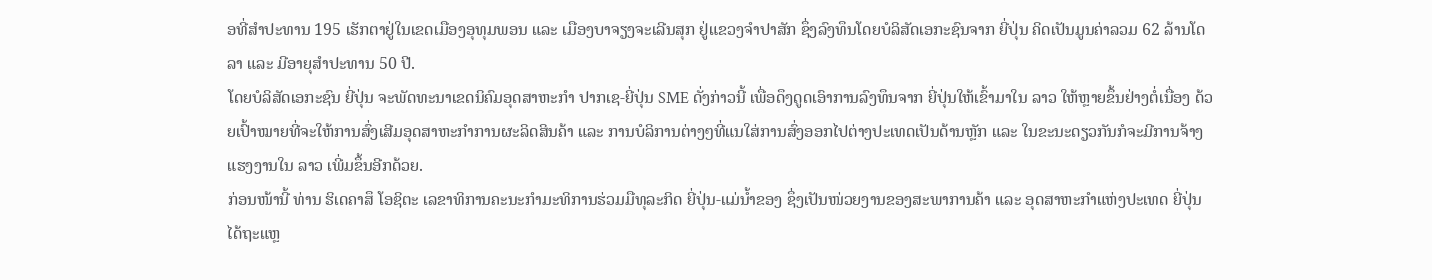ອທີ່ສຳປະທານ 195 ເຮັກຕາຢູ່ໃນເຂດເມືອງອຸທຸມພອນ ແລະ ເມືອງບາຈຽງຈະເລີນສຸກ ຢູ່ແຂວງຈຳປາສັກ ຊຶ່ງລົງທຶນໂດຍບໍລິສັດເອກະຊົນຈາກ ຍີ່ປຸ່ນ ຄິດເປັນມູນຄ່າລວມ 62 ລ້ານໂດລາ ແລະ ມີອາຍຸສຳປະທານ 50 ປີ.
ໂດຍບໍລິສັດເອກະຊົນ ຍີ່ປຸ່ນ ຈະພັດທະນາເຂດນິຄົມອຸດສາຫະກຳ ປາກເຊ-ຍີ່ປຸ່ນ SME ດັ່ງກ່າວນີ້ ເພື່ອດຶງດູດເອົາການລົງທຶນຈາກ ຍີ່ປຸ່ນໃຫ້ເຂົ້າມາໃນ ລາວ ໃຫ້ຫຼາຍຂຶ້ນຢ່າງຕໍ່ເນື່ອງ ດ້ວຍເປົ້າໝາຍທີ່ຈະໃຫ້ການສົ່ງເສີມອຸດສາຫະກຳການຜະລິດສິນຄ້າ ແລະ ການບໍລິການຕ່າງໆທີ່ແນໃສ່ການສົ່ງອອກໄປຕ່າງປະເທດເປັນດ້ານຫຼັກ ແລະ ໃນຂະນະດຽວກັນກໍຈະມີການຈ້າງແຮງງານໃນ ລາວ ເພີ່ມຂຶ້ນອີກດ້ວຍ.
ກ່ອນໜ້ານີ້ ທ່ານ ຮິເດຄາສຶ ໂອຊິຕະ ເລຂາທິການຄະນະກຳມະທິການຮ່ວມມືທຸລະກິດ ຍີ່ປຸ່ນ-ແມ່ນ້ຳຂອງ ຊຶ່ງເປັນໜ່ວຍງານຂອງສະພາການຄ້າ ແລະ ອຸດສາຫະກຳແຫ່ງປະເທດ ຍີ່ປຸ່ນ ໄດ້ຖະແຫຼ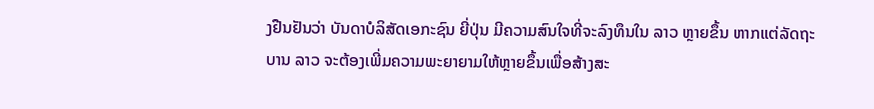ງຢືນຢັນວ່າ ບັນດາບໍລິສັດເອກະຊົນ ຍີ່ປຸ່ນ ມີຄວາມສົນໃຈທີ່ຈະລົງທຶນໃນ ລາວ ຫຼາຍຂຶ້ນ ຫາກແຕ່ລັດຖະບານ ລາວ ຈະຕ້ອງເພີ່ມຄວາມພະຍາຍາມໃຫ້ຫຼາຍຂຶ້ນເພື່ອສ້າງສະ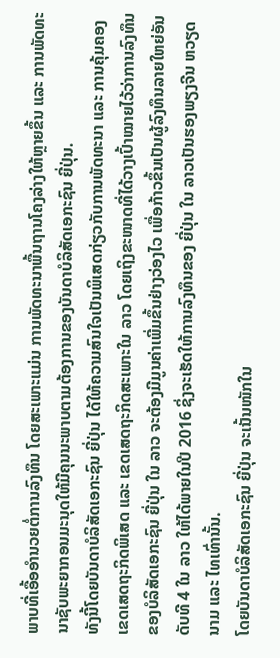ພາບທີ່ເອື້ອອຳນວຍຕໍ່ການລົງທຶນ ໂດຍສະເພາະແມ່ນ ການພັດທະນາພື້ນຖານໂຄງລ່າງໃຫ້ຫຼາຍຂຶ້ນ ແລະ ການພັດທະນາຊັບພະຍາກອນມະນຸດໃຫ້ມີຄຸນນະພາບຕາມຕ້ອງການຂອງບັນດາບໍລິສັດເອກະຊົນ ຍີ່ປຸ່ນ.
ທັງນີ້ໂດຍບັນດາບໍລິສັດເອກະຊົນ ຍີ່ປຸ່ນ ໄດ້ໃຫ້ຄວາມສົນໃຈເປັນພິເສດກ່ຽວກັບການພັດທະນາ ແລະ ການຄຸ້ມຄອງເຂດເສດຖະກິດພິເສດ ແລະ ເຂດເສດຖະກິດສະເພາະໃນ ລາວ ໂດຍເຖິງຂະໜາດທີ່ໄດ້ວາງເປົ້າໝາຍໄວ້ວ່າການລົງທຶນຂອງບໍລິສັດເອກະຊົນ ຍີ່ປຸ່ນ ໃນ ລາວ ຈະຕ້ອງມີມູນຄ່າເພີ່ມຂຶ້ນຢ່າງວ່ອງໄວ ເພື່ອກ້າວຂຶ້ນເປັນຜູ້ລົງທຶນລາຍໃຫຍ່ອັນດັບທີ 4 ໃນ ລາວ ໃຫ້ໄດ້ພາຍໃນປີ 2016 ຊິ່ງຈະເຮັດໃຫ້ການລົງທຶນຂອງ ຍີ່ປຸ່ນ ໃນ ລາວເປັນຮອງພຽງຈີນ ຫວຽດນາມ ແລະ ໄທເທົ່ານັ້ນ.
ໂດຍບັນດາບໍລິສັດເອກະຊົນ ຍີ່ປຸ່ນ ຈະເນັ້ນໜັກໃນ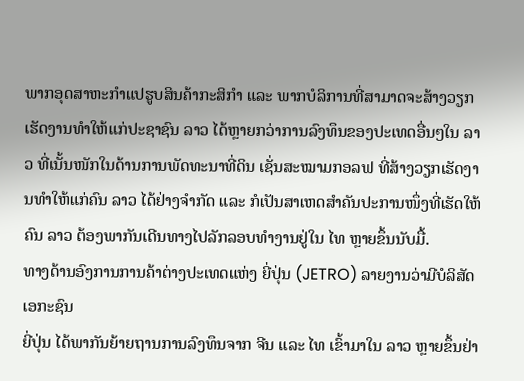ພາກອຸດສາຫະກຳແປຮູບສິນຄ້າກະສິກຳ ແລະ ພາກບໍລິການທີ່ສາມາດຈະສ້າງວຽກເຮັດງານທຳໃຫ້ແກ່ປະຊາຊົນ ລາວ ໄດ້ຫຼາຍກວ່າການລົງທຶນຂອງປະເທດອື່ນໆໃນ ລາວ ທີ່ເນັ້ນໜັກໃນດ້ານການພັດທະນາທີ່ດິນ ເຊັ່ນສະໝາມກອລຟ ທີ່ສ້າງວຽກເຮັດງານທຳໃຫ້ແກ່ຄົນ ລາວ ໄດ້ຢ່າງຈຳກັດ ແລະ ກໍເປັນສາເຫດສຳຄັນປະການໜຶ່ງທີ່ເຮັດໃຫ້ຄົນ ລາວ ຕ້ອງພາກັນເດີນທາງໄປລັກລອບທຳງານຢູ່ໃນ ໄທ ຫຼາຍຂຶ້ນນັບມື້.
ທາງດ້ານອົງການການຄ້າຕ່າງປະເທດແຫ່ງ ຍີ່ປຸ່ນ (JETRO) ລາຍງານວ່າມີບໍລິສັດເອກະຊົນ
ຍີ່ປຸ່ນ ໄດ້ພາກັນຍ້າຍຖານການລົງທຶນຈາກ ຈີນ ແລະ ໄທ ເຂົ້າມາໃນ ລາວ ຫຼາຍຂຶ້ນຢ່າ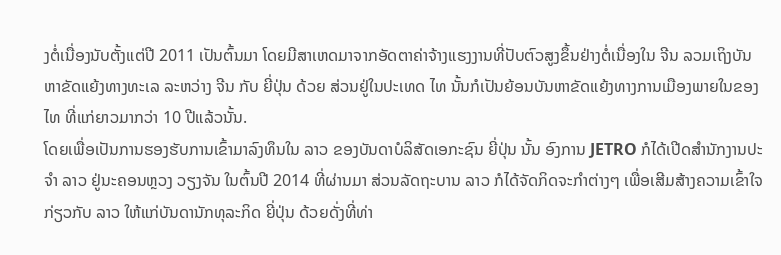ງຕໍ່ເນື່ອງນັບຕັ້ງແຕ່ປີ 2011 ເປັນຕົ້ນມາ ໂດຍມີສາເຫດມາຈາກອັດຕາຄ່າຈ້າງແຮງງານທີ່ປັບຕົວສູງຂຶ້ນຢ່າງຕໍ່ເນື່ອງໃນ ຈີນ ລວມເຖິງບັນຫາຂັດແຍ້ງທາງທະເລ ລະຫວ່າງ ຈີນ ກັບ ຍີ່ປຸ່ນ ດ້ວຍ ສ່ວນຢູ່ໃນປະເທດ ໄທ ນັ້ນກໍເປັນຍ້ອນບັນຫາຂັດແຍ້ງທາງການເມືອງພາຍໃນຂອງ ໄທ ທີ່ແກ່ຍາວມາກວ່າ 10 ປີແລ້ວນັ້ນ.
ໂດຍເພື່ອເປັນການຮອງຮັບການເຂົ້າມາລົງທຶນໃນ ລາວ ຂອງບັນດາບໍລິສັດເອກະຊົນ ຍີ່ປຸ່ນ ນັ້ນ ອົງການ JETRO ກໍໄດ້ເປີດສຳນັກງານປະຈຳ ລາວ ຢູ່ນະຄອນຫຼວງ ວຽງຈັນ ໃນຕົ້ນປີ 2014 ທີ່ຜ່ານມາ ສ່ວນລັດຖະບານ ລາວ ກໍໄດ້ຈັດກິດຈະກຳຕ່າງໆ ເພື່ອເສີມສ້າງຄວາມເຂົ້າໃຈກ່ຽວກັບ ລາວ ໃຫ້ແກ່ບັນດານັກທຸລະກິດ ຍີ່ປຸ່ນ ດ້ວຍດັ່ງທີ່ທ່າ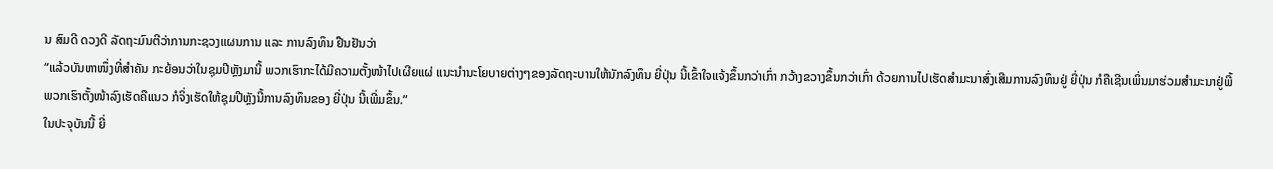ນ ສົມດີ ດວງດີ ລັດຖະມົນຕີວ່າການກະຊວງແຜນການ ແລະ ການລົງທຶນ ຢືນຢັນວ່າ
“ແລ້ວບັນຫາໜຶ່ງທີ່ສຳຄັນ ກະຍ້ອນວ່າໃນຊຸມປີຫຼັງມານີ້ ພວກເຮົາກະໄດ້ມີຄວາມຕັ້ງໜ້າໄປເຜີຍແຜ່ ແນະນຳນະໂຍບາຍຕ່າງໆຂອງລັດຖະບານໃຫ້ນັກລົງທຶນ ຍີ່ປຸ່ນ ນີ້ເຂົ້າໃຈແຈ້ງຂຶ້ນກວ່າເກົ່າ ກວ້າງຂວາງຂຶ້ນກວ່າເກົ່າ ດ້ວຍການໄປເຮັດສຳມະນາສົ່ງເສີມການລົງທຶນຢູ່ ຍີ່ປຸ່ນ ກໍຄືເຊີນເພິ່ນມາຮ່ວມສຳມະນາຢູ່ພີ້ ພວກເຮົາຕັ້ງໜ້າລົງເຮັດຄືແນວ ກໍຈິ່ງເຮັດໃຫ້ຊຸມປີຫຼັງນີ້ການລົງທຶນຂອງ ຍີ່ປຸ່ນ ນີ້ເພີ່ມຂຶ້ນ.”
ໃນປະຈຸບັນນີ້ ຍີ່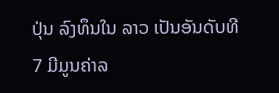ປຸ່ນ ລົງທຶນໃນ ລາວ ເປັນອັນດັບທີ 7 ມີມູນຄ່າລ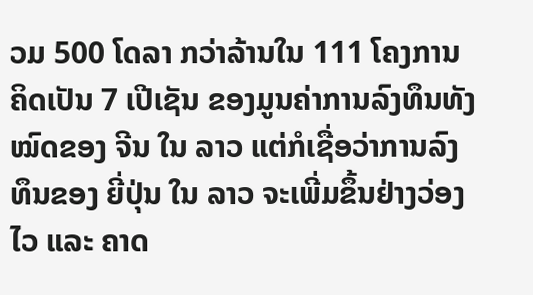ວມ 500 ໂດລາ ກວ່າລ້ານໃນ 111 ໂຄງການຄິດເປັນ 7 ເປີເຊັນ ຂອງມູນຄ່າການລົງທຶນທັງໝົດຂອງ ຈີນ ໃນ ລາວ ແຕ່ກໍເຊື່ອວ່າການລົງທຶນຂອງ ຍີ່ປຸ່ນ ໃນ ລາວ ຈະເພີ່ມຂຶ້ນຢ່າງວ່ອງໄວ ແລະ ຄາດ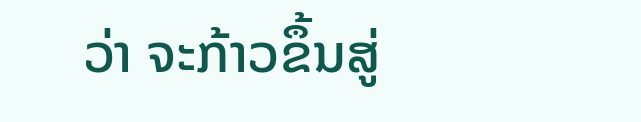ວ່າ ຈະກ້າວຂຶ້ນສູ່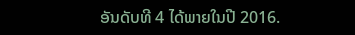ອັນດັບທີ 4 ໄດ້ພາຍໃນປີ 2016.